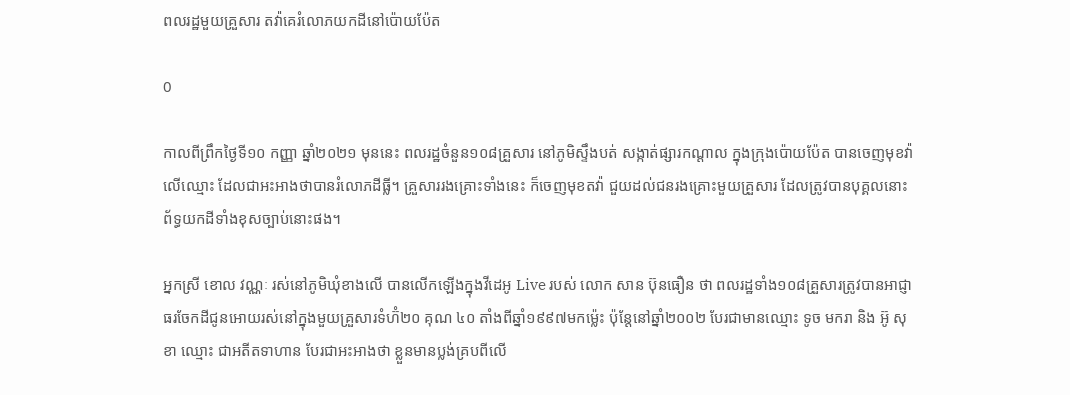ពលរដ្ឋមួយគ្រួសារ តវ៉ាគេរំលោភយកដីនៅប៉ោយប៉ែត

0

កាលពីព្រឹកថ្ងៃទី១០ កញ្ញា ឆ្នាំ២០២១ មុននេះ ពលរដ្ឋចំនួន១០៨គ្រួសារ នៅភូមិស្ទឹងបត់ សង្កាត់ផ្សារកណ្ដាល ក្នុងក្រុងប៉ោយប៉ែត បានចេញមុខវ៉ាលើឈ្មោះ ដែលជាអះអាងថាបានរំលោភដីធ្លី។ គ្រួសាររងគ្រោះទាំងនេះ ក៏ចេញមុខតវ៉ា ជួយដល់ជនរងគ្រោះមួយគ្រួសារ ដែលត្រូវបានបុគ្គលនោះ ព័ទ្ធយកដីទាំងខុសច្បាប់នោះផង។

អ្នកស្រី ខោល វណ្ណៈ រស់នៅភូមិឃុំខាងលើ បានលើកឡើងក្នុងវីដេអូ Live របស់ លោក សាន ប៊ុនធឿន ថា ពលរដ្ឋទាំង១០៨គ្រួសារត្រូវបានអាជ្ញាធរចែកដីជូនអោយរស់នៅក្នុងមួយគ្រួសារទំហ៊ំ២០ គុណ ៤០ តាំងពីឆ្នាំ១៩៩៧មកម្ល៉េះ ប៉ុន្តែនៅឆ្នាំ២០០២ បែរជាមានឈ្មោះ ទូច មករា និង អ៊ូ សុខា ឈ្មោះ ជាអតីតទាហាន បែរជាអះអាងថា ខ្លួនមានប្លង់គ្របពីលើ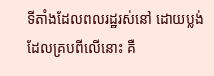ទីតាំងដែលពលរដ្ឋរស់នៅ ដោយប្លង់ដែលគ្របពីលើនោះ គឺ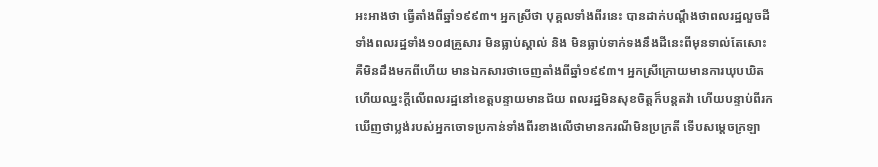អះអាងថា ធ្វើតាំងពីឆ្នាំ១៩៩៣។ អ្នកស្រីថា បុគ្គលទាំងពីរនេះ បានដាក់បណ្ដឹងថាពលរដ្ឋលួចដី ទាំងពលរដ្ឋទាំង១០៨គ្រួសារ មិនធ្លាប់ស្គាល់ និង មិនធ្លាប់ទាក់ទងនឹងដីនេះពីមុនទាល់តែសោះ គឺមិនដឹងមកពីហើយ មានឯកសារថាចេញតាំងពីឆ្នាំ១៩៩៣។ អ្នកស្រីក្រោយមានការឃុបឃិតហើយឈ្នះក្ដីលើពលរដ្ឋនៅខេត្តបន្ទាយមានជ័យ ពលរដ្ឋមិនសុខចិត្តក៏បន្តតវ៉ា ហើយបន្ទាប់ពីរកឃើញថាប្លង់របស់អ្នកចោទប្រកាន់ទាំងពីរខាងលើថាមានករណីមិនប្រក្រតី ទើបសម្ដេចក្រឡា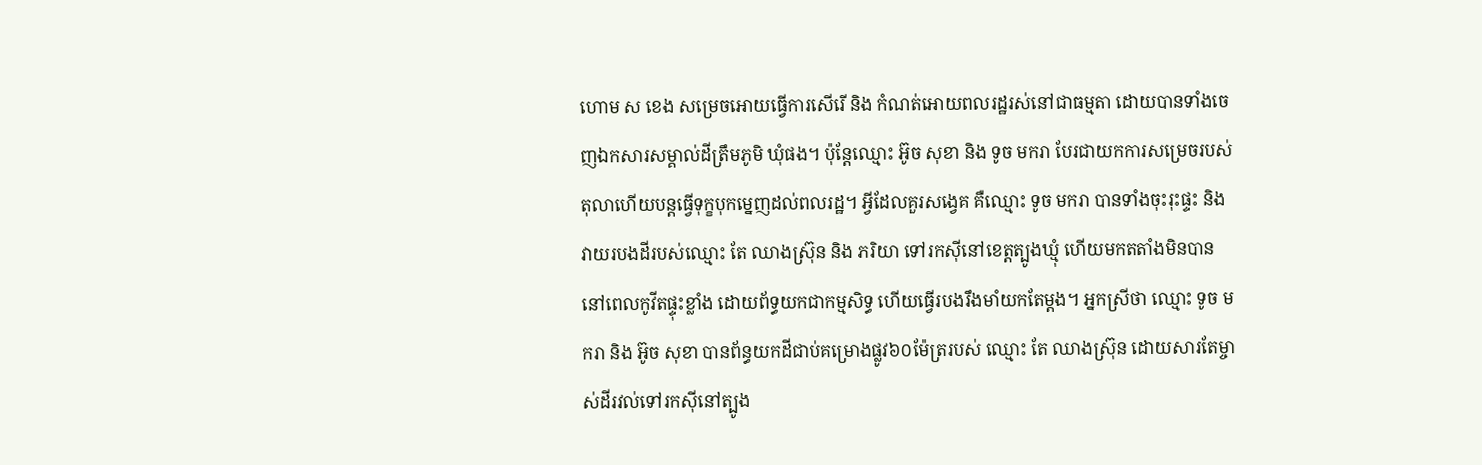ហោម ស ខេង សម្រេចអោយធ្វើការសើរើ និង កំណត់អោយពលរដ្ឋរស់នៅជាធម្មតា ដោយបានទាំងចេញឯកសារសម្គាល់ដីត្រឹមភូមិ ឃុំផង។ ប៉ុន្តែឈ្មោះ អ៊ូច សុខា និង ទូច មករា បែរជាយកការសម្រេចរបស់តុលាហើយបន្តធ្វើទុក្ខបុកម្នេញដល់ពលរដ្ឋ។ អ្វីដែលគួរសង្វេគ គឺឈ្មោះ ទូច មករា បានទាំងចុះរុះផ្ទះ និង វាយរបងដីរបស់ឈ្មោះ តែ ឈាងស្រ៊ុន និង ភរិយា ទៅរកស៊ីនៅខេត្តត្បូងឃ្មុំ ហើយមកតតាំងមិនបាននៅពេលកូវីតផ្ទុះខ្លាំង ដោយព័ទ្ធយកជាកម្មសិទ្ធ ហើយធ្វើរបងរឹងមាំយកតែម្ដង។ អ្នកស្រីថា ឈ្មោះ ទូច មករា និង អ៊ូច សុខា បានព័ន្ធយកដីជាប់គម្រោងផ្លូវ៦០ម៉ែត្ររបស់ ឈ្មោះ តែ ឈាងស្រ៊ុន ដោយសារតែម្ចាស់ដីរវល់ទៅរកស៊ីនៅត្បូង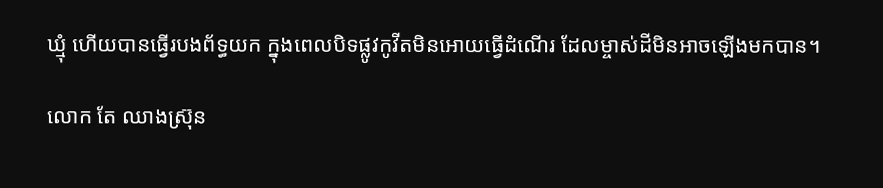ឃ្មុំ ហើយបានធ្វើរបងព័ទ្ធយក ក្នុងពេលបិទផ្លូវកូវីតមិនអោយធ្វើដំណើរ ដែលម្ចាស់ដីមិនអាចឡើងមកបាន។

លោក តែ ឈាងស្រ៊ុន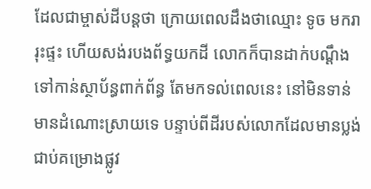ដែលជាម្ចាស់ដីបន្តថា ក្រោយពេលដឹងថាឈ្មោះ ទូច មករា រុះផ្ទះ ហើយសង់របងព័ទ្ធយកដី លោកក៏បានដាក់បណ្ដឹងទៅកាន់ស្ថាប័ន្ធពាក់ព័ន្ធ តែមកទល់ពេលនេះ នៅមិនទាន់មានដំណោះស្រាយទេ បន្ទាប់ពីដីរបស់លោកដែលមានប្លង់ជាប់គម្រោងផ្លូវ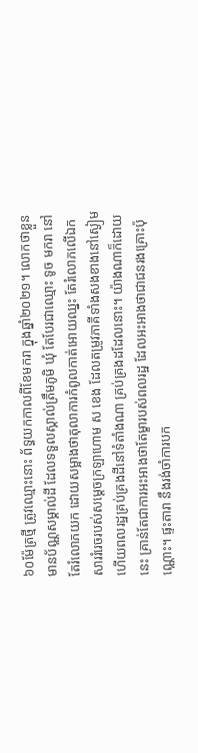៦០ម៉ែត្រថ្មី ត្រូវឈ្មោះនោះ ព័ទ្ធយកកាលពីខែមករា ក្នុងឆ្នាំ២០២១។ លោកថាខ្លួនមានប័ណ្ណសម្គាល់ដី ដែលទទួលស្គាល់ត្រឹមភូមិ ឃុំ តែបែរជាឈ្មោះ ទូច មករា នៅតែរំលោភយក ដោយសម្អាងថាតុលាការកំពូលកាត់អោយឈ្នះ តែរំលោភលើឯកសាររំរេចរបស់សម្ដេចក្រឡាហោម ស ខេង ដែលតម្រូវភាគីទាំងសងខាងនៅស្ងៀម ហើយពលរដ្ឋគ្រប់គ្រងដីនៅទំតាំងណា គ្រប់គ្រងដដែលនោះ។ យ៉ាងណាក៏ដោយនេះ គ្រាន់តែជាការអះអាងថាតែម្ខារបស់ពលរដ្ឋ ដែលអះអាងថាជាជនរងគ្រោះប៉ុណ្ណោះ។ ផ្ទះតារា នឹងរង់ចាំការបក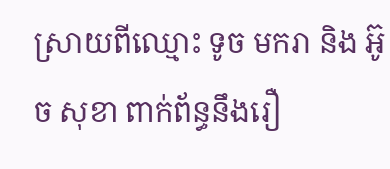ស្រាយពីឈ្មោះ ទូច មករា និង អ៊ូច សុខា ពាក់ព័ន្ធនឹងរឿ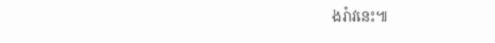ងរ៉ាវនេះ៕